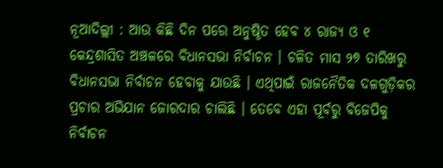ନୂଆଦିଲ୍ଲୀ : ଆଉ କିଛି ଦିନ ପରେ ଅନୁଷ୍ଠିତ ହେବ ୪ ରାଜ୍ୟ ଓ ୧ କେନ୍ଦ୍ରଶାସିତ ଅଞ୍ଚଳରେ ବିଧାନସଭା ନିର୍ବାଚନ । ଚଳିତ ମାସ ୨୭ ତାରିଖରୁ ବିଧାନସଭା ନିର୍ବାଚନ ହେବାକୁ ଯାଉଛି । ଏଥିପାଇଁ ରାଜନୈତିକ ଦଳଗୁଡ଼ିକର ପ୍ରଚାର ଅଭିଯାନ ଜୋରଦାର ଚାଲିଛି । ତେବେ ଏହା ପୂର୍ବରୁ ବିଜେପିକୁ ନିର୍ବାଚନ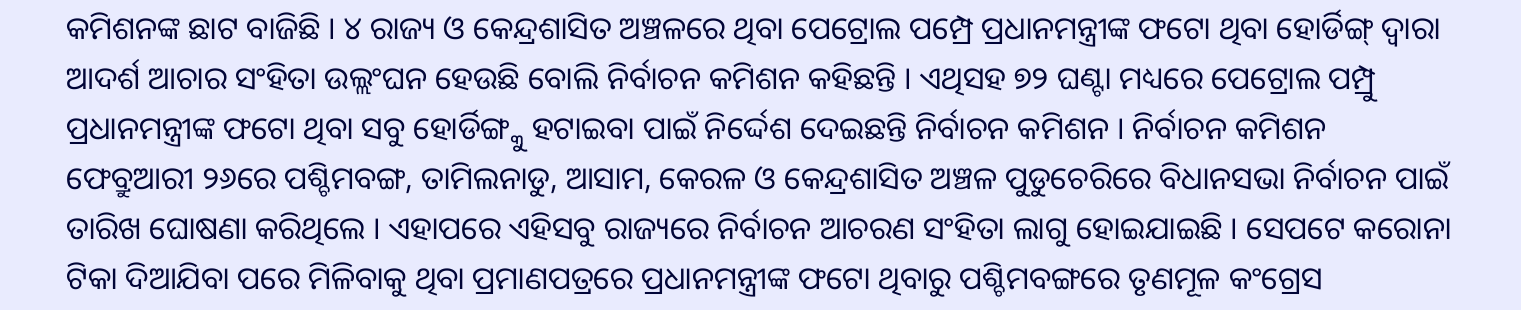କମିଶନଙ୍କ ଛାଟ ବାଜିଛି । ୪ ରାଜ୍ୟ ଓ କେନ୍ଦ୍ରଶାସିତ ଅଞ୍ଚଳରେ ଥିବା ପେଟ୍ରୋଲ ପମ୍ପ୍ରେ ପ୍ରଧାନମନ୍ତ୍ରୀଙ୍କ ଫଟୋ ଥିବା ହୋର୍ଡିଙ୍ଗ୍ ଦ୍ୱାରା ଆଦର୍ଶ ଆଚାର ସଂହିତା ଉଲ୍ଲଂଘନ ହେଉଛି ବୋଲି ନିର୍ବାଚନ କମିଶନ କହିଛନ୍ତି । ଏଥିସହ ୭୨ ଘଣ୍ଟା ମଧ୍ୟରେ ପେଟ୍ରୋଲ ପମ୍ପ୍ରୁ ପ୍ରଧାନମନ୍ତ୍ରୀଙ୍କ ଫଟୋ ଥିବା ସବୁ ହୋର୍ଡିଙ୍ଗ୍କୁ ହଟାଇବା ପାଇଁ ନିର୍ଦ୍ଦେଶ ଦେଇଛନ୍ତି ନିର୍ବାଚନ କମିଶନ । ନିର୍ବାଚନ କମିଶନ ଫେବ୍ରୁଆରୀ ୨୬ରେ ପଶ୍ଚିମବଙ୍ଗ, ତାମିଲନାଡୁ, ଆସାମ, କେରଳ ଓ କେନ୍ଦ୍ରଶାସିତ ଅଞ୍ଚଳ ପୁଡୁଚେରିରେ ବିଧାନସଭା ନିର୍ବାଚନ ପାଇଁ ତାରିଖ ଘୋଷଣା କରିଥିଲେ । ଏହାପରେ ଏହିସବୁ ରାଜ୍ୟରେ ନିର୍ବାଚନ ଆଚରଣ ସଂହିତା ଲାଗୁ ହୋଇଯାଇଛି । ସେପଟେ କରୋନା ଟିକା ଦିଆଯିବା ପରେ ମିଳିବାକୁ ଥିବା ପ୍ରମାଣପତ୍ରରେ ପ୍ରଧାନମନ୍ତ୍ରୀଙ୍କ ଫଟୋ ଥିବାରୁ ପଶ୍ଚିମବଙ୍ଗରେ ତୃଣମୂଳ କଂଗ୍ରେସ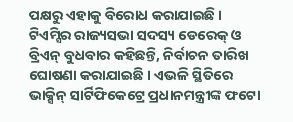ପକ୍ଷରୁ ଏହାକୁ ବିରୋଧ କରାଯାଇଛି । ଟିଏମ୍ସିର ରାଜ୍ୟସଭା ସଦସ୍ୟ ଡେରେକ୍ ଓ ବ୍ରିଏନ୍ ବୁଧବାର କହିଛନ୍ତି, ନିର୍ବାଚନ ତାରିଖ ଘୋଷଣା କରାଯାଇଛି । ଏଭଳି ସ୍ଥିତିରେ ଭାକ୍ସିନ୍ ସାର୍ଟିଫିକେଟ୍ରେ ପ୍ରଧାନମନ୍ତ୍ରୀଙ୍କ ଫଟୋ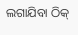ଲଗାଯିବା ଠିକ୍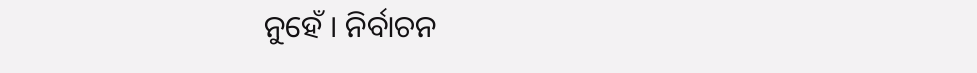ନୁହେଁ । ନିର୍ବାଚନ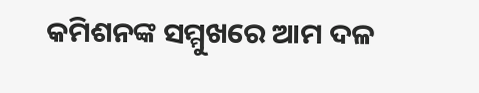କମିଶନଙ୍କ ସମ୍ମୁଖରେ ଆମ ଦଳ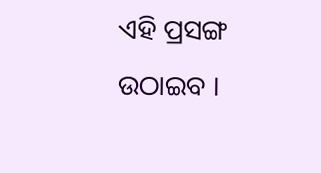ଏହି ପ୍ରସଙ୍ଗ ଉଠାଇବ ।